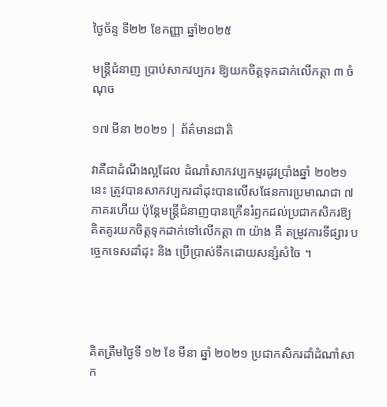ថ្ងៃច័ន្ទ ទី២២ ខែកញ្ញា ឆ្នាំ២០២៥

មន្ត្រីជំនាញ ប្រាប់សាកវប្បករ ឱ្យយកចិត្តទុកដាក់លើកត្តា ៣ ចំណុច

១៧ មីនា ២០២១ | ព័ត៌មានជាតិ

វាគឺជាដំណឹងល្អដែល ដំណាំសាកវប្បកម្មរដូវប្រាំងឆ្នាំ ២០២១ នេះ ត្រូវបានសាកវប្បករដាំដុះបានលើសផែនការប្រមាណជា ៧ ភាគរហើយ ប៉ុន្តែមន្ត្រីជំនាញបានក្រើនរំឭកដល់ប្រជាកសិករឱ្យគិតគូរយកចិត្តទុកដាក់ទៅលើកត្តា ៣ យ៉ាង គឺ តម្រូវការទីផ្សារ បច្ចេកទេសដាំដុះ និង ប្រើប្រាស់ទឹកដោយសន្សំសំចៃ ។




គិតត្រឹមថ្ងៃទី ១២ ខែ មីនា ឆ្នាំ ២០២១ ប្រជាកសិករដាំដំណាំសាក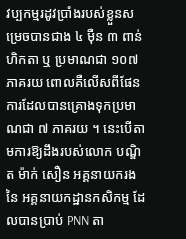វប្បកម្មរដូវប្រាំងរបស់ខ្លួនសម្រេចបានជាង ៤ ម៉ឺន ៣ ពាន់ ហិកតា ឬ ប្រមាណជា ១០៧ ភាគរយ ពោលគឺលើសពីផែនការដែលបានគ្រោងទុកប្រមាណជា ៧ ភាគរយ ។ នេះបើតាមការឱ្យដឹងរបស់លោក បណ្ឌិត ម៉ាក់ សឿន អគ្គនាយករង នៃ អគ្គនាយកដ្ឋានកសិកម្ម ដែលបានប្រាប់ PNN តា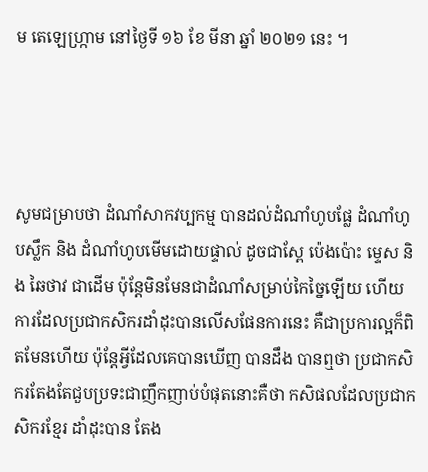ម តេឡេហ្ក្រាម នៅថ្ងៃទី ១៦ ខែ មីនា ឆ្នាំ ២០២១ នេះ ។




សូមជម្រាបថា ដំណាំសាកវប្បកម្ម បានដល់ដំណាំហូបផ្លែ ដំណាំហូបស្លឹក និង ដំណាំហូបមើមដោយផ្ទាល់ ដូចជាស្ពែ ប៉េងប៉ោះ ម្ទេស និង ឆៃថាវ ជាដើម ប៉ុន្តែមិនមែនជាដំណាំសម្រាប់កៃច្នៃឡើយ ហើយការដែលប្រជាកសិករដាំដុះបានលើសផែនការនេះ គឺជាប្រការល្អក៏ពិតមែនហើយ ប៉ុន្តែអ្វីដែលគេបានឃើញ បានដឹង បានឮថា ប្រជាកសិករតែងតែជួបប្រទះជាញឹកញាប់បំផុតនោះគឺថា កសិផលដែលប្រជាកសិករខ្មែរ ដាំដុះបាន តែង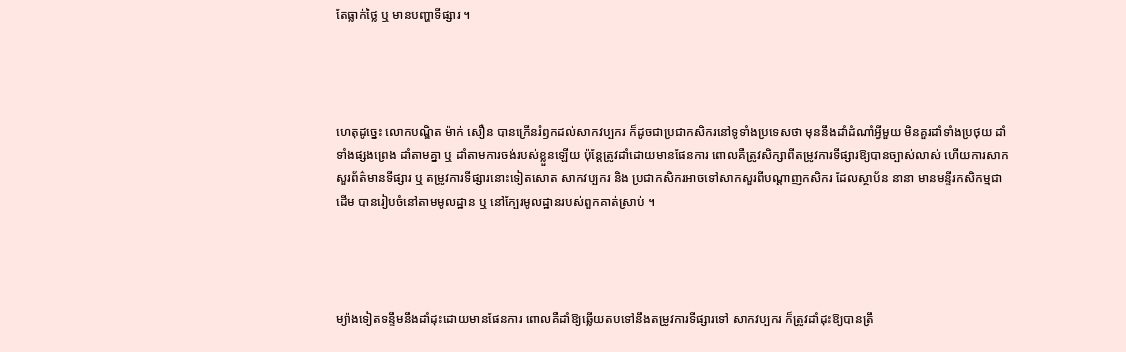តែធ្លាក់ថ្លៃ ឬ មានបញ្ហាទីផ្សារ ។




ហេតុដូច្នេះ លោកបណ្ឌិត ម៉ាក់ សឿន បានក្រើនរំឭកដល់សាកវប្បករ ក៏ដូចជាប្រជាកសិករនៅទូទាំងប្រទេសថា មុននឹងដាំដំណាំអ្វីមួយ មិនគួរដាំទាំងប្រថុយ ដាំទាំងផ្សងព្រេង ដាំតាមគ្នា ឬ ដាំតាមការចង់របស់ខ្លួនឡើយ ប៉ុន្តែត្រូវដាំដោយមានផែនការ ពោលគឺត្រូវសិក្សាពីតម្រូវការទីផ្សារឱ្យបានច្បាស់លាស់ ហើយការសាកសួរព័ត៌មានទីផ្សារ ឬ តម្រូវការទីផ្សារនោះទៀតសោត សាកវប្បករ និង ប្រជាកសិករអាចទៅសាកសួរពីបណ្តាញកសិករ ដែលស្ថាប័ន នានា មានមន្ទីរកសិកម្មជាដើម បានរៀបចំនៅតាមមូលដ្ឋាន ឬ នៅក្បែរមូលដ្ឋានរបស់ពួកគាត់ស្រាប់ ។




ម្យ៉ាងទៀតទន្ទឹមនឹងដាំដុះដោយមានផែនការ ពោលគឺដាំឱ្យឆ្លើយតបទៅនឹងតម្រូវការទីផ្សារទៅ សាកវប្បករ ក៏ត្រូវដាំដុះឱ្យបានត្រឹ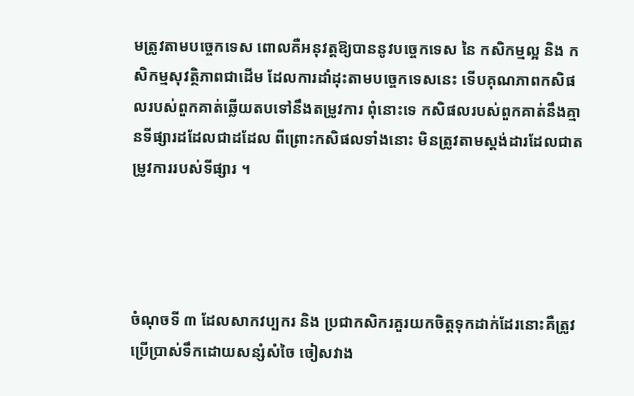មត្រូវតាមបច្ចេកទេស ពោលគឺអនុវត្តឱ្យបាននូវបច្ចេកទេស នៃ កសិកម្មល្អ និង កសិកម្មសុវត្ថិភាពជាដើម ដែលការដាំដុះតាមបច្ចេកទេសនេះ ទើបគុណភាពកសិផលរបស់ពួកគាត់ឆ្លើយតបទៅនឹងតម្រូវការ ពុំនោះទេ កសិផលរបស់ពួកគាត់នឹងគ្មានទីផ្សារដដែលជាដដែល ពីព្រោះកសិផលទាំងនោះ មិនត្រូវតាមស្តង់ដារដែលជាតម្រូវការរបស់ទីផ្សារ ។




ចំណុចទី ៣ ដែលសាកវប្បករ និង ប្រជាកសិករគួរយកចិត្តទុកដាក់ដែរនោះគឺត្រូវប្រើប្រាស់ទឹកដោយសន្សំសំចៃ ចៀសវាង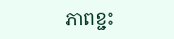ភាពខ្ជះ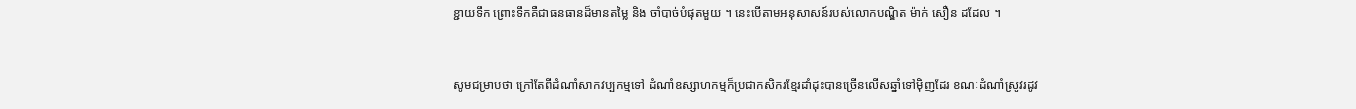ខ្ជាយទឹក ព្រោះទឹកគឺជាធនធានដ៏មានតម្លៃ និង ចាំបាច់បំផុតមួយ ។ នេះបើតាមអនុសាសន៍របស់លោកបណ្ឌិត ម៉ាក់ សឿន ដដែល ។


សូមជម្រាបថា ក្រៅតែពីដំណាំសាកវប្បកម្មទៅ ដំណាំឧស្សាហកម្មក៏ប្រជាកសិករខ្មែរដាំដុះបានច្រើនលើសឆ្នាំទៅម៉ិញដែរ ខណៈដំណាំស្រូវរដូវ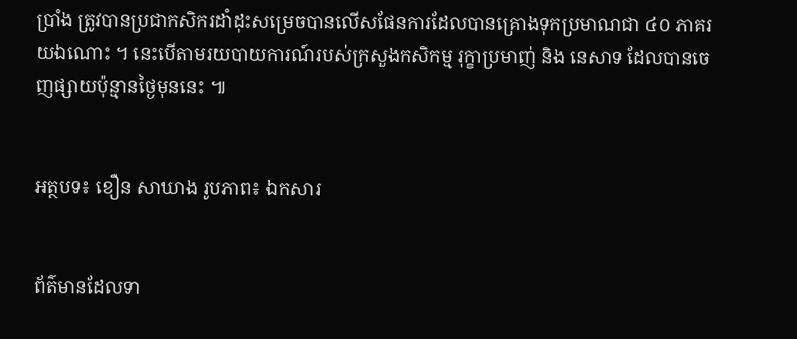ប្រាំង ត្រូវបានប្រជាកសិករដាំដុះសម្រេចបានលើសផែនការដែលបានគ្រោងទុកប្រមាណជា ៤០ ភាគរយឯណោះ ។ នេះបើតាមរយបាយការណ៍របស់ក្រសួងកសិកម្ម រុក្ខាប្រមាញ់ និង នេសាទ ដែលបានចេញផ្សាយប៉ុន្មានថ្ងៃមុននេះ ៕


អត្ថបទ៖ ខឿន សាឃាង រូបភាព៖ ឯកសារ


ព័ត៌មានដែលទា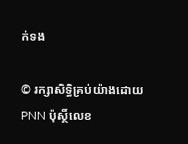ក់ទង

© រក្សាសិទ្ធិគ្រប់យ៉ាងដោយ PNN ប៉ុស្ថិ៍លេខ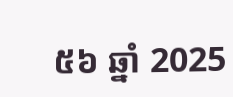៥៦ ឆ្នាំ 2025